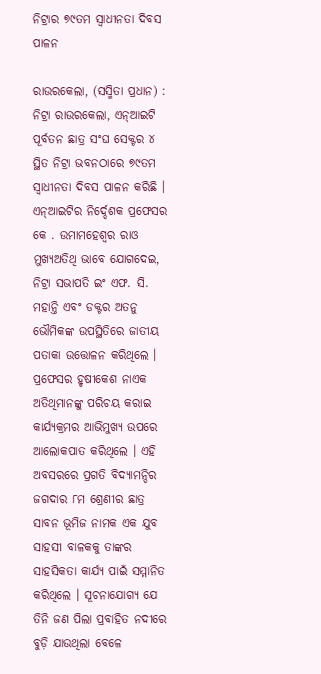ନିଟ୍ରାର ୭୯ତମ ସ୍ୱାଧୀନତା ଦିବସ ପାଳନ

ରାଉରକେଲା, (ସସ୍ମିତା ପ୍ରଧାନ) : ନିଟ୍ରା ରାଉରକେଲା, ଏନ୍ଆଇଟି ପୂର୍ବତନ ଛାତ୍ର ସଂଘ ସେକ୍ଟର ୪ ସ୍ଥିତ ନିଟ୍ରା ଭବନଠାରେ ୭୯ତମ ସ୍ୱାଧୀନତା ଦିବସ ପାଳନ କରିଛି । ଏନ୍ଆଇଟିର ନିର୍ଦ୍ଦେଶକ ପ୍ରଫେସର କେ . ଉମାମହେଶ୍ୱର ରାଓ ମୁଖ୍ୟଅତିଥି ଭାବେ ଯୋଗଦେଇ, ନିଟ୍ରା ସଭାପତି ଇଂ ଏଫ. ସି. ମହାନ୍ତି ଏବଂ ଡକ୍ଟର ଅତନୁ ଭୌମିକଙ୍କ ଉପସ୍ଥିତିରେ ଜାତୀୟ ପତାକା ଉତ୍ତୋଳନ କରିଥିଲେ । ପ୍ରଫେସର ହୃଷୀକେଶ ନାଏକ ଅତିଥିମାନଙ୍କୁ ପରିଚୟ କରାଇ କାର୍ଯ୍ୟକ୍ରମର ଆଭିମୁଖ୍ୟ ଉପରେ ଆଲୋକପାତ କରିଥିଲେ । ଏହି ଅବସରରେ ପ୍ରଗତି ବିଦ୍ୟାମନ୍ଦିର ଜଗଦାର ୮ମ ଶ୍ରେଣୀର ଛାତ୍ର ସାବନ ଭୂମିଜ ନାମକ ଏକ ଯୁବ ସାହସୀ ବାଳକକୁ ତାଙ୍କର ସାହସିକତା କାର୍ଯ୍ୟ ପାଇଁ ସମ୍ମାନିତ କରିଥିଲେ । ସୂଚନାଯୋଗ୍ୟ ଯେ ତିନି ଜଣ ପିଲା ପ୍ରବାହିତ ନଦୀରେ ବୁଡ଼ି ଯାଉଥିଲା ବେଳେ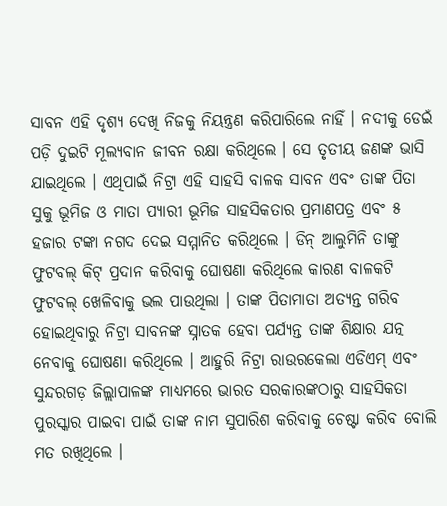ସାବନ ଏହି ଦୃଶ୍ୟ ଦେଖି ନିଜକୁ ନିୟନ୍ତ୍ରଣ କରିପାରିଲେ ନାହିଁ । ନଦୀକୁ ଡେଇଁ ପଡ଼ି ଦୁଇଟି ମୂଲ୍ୟବାନ ଜୀବନ ରକ୍ଷା କରିଥିଲେ । ସେ ତୃତୀୟ ଜଣଙ୍କ ଭାସି ଯାଇଥିଲେ । ଏଥିପାଇଁ ନିଟ୍ରା ଏହି ସାହସି ବାଳକ ସାବନ ଏବଂ ତାଙ୍କ ପିତା ସୁକୁ ଭୂମିଜ ଓ ମାତା ପ୍ୟାରୀ ଭୂମିଜ ସାହସିକତାର ପ୍ରମାଣପତ୍ର ଏବଂ ୫ ହଜାର ଟଙ୍କା ନଗଦ ଦେଇ ସମ୍ମାନିତ କରିଥିଲେ । ଡିନ୍ ଆଲୁମିନି ତାଙ୍କୁ ଫୁଟବଲ୍ କିଟ୍ ପ୍ରଦାନ କରିବାକୁ ଘୋଷଣା କରିଥିଲେ କାରଣ ବାଳକଟି ଫୁଟବଲ୍ ଖେଳିବାକୁ ଭଲ ପାଉଥିଲା । ତାଙ୍କ ପିତାମାତା ଅତ୍ୟନ୍ତ ଗରିବ ହୋଇଥିବାରୁ ନିଟ୍ରା ସାବନଙ୍କ ସ୍ନାତକ ହେବା ପର୍ଯ୍ୟନ୍ତ ତାଙ୍କ ଶିକ୍ଷାର ଯତ୍ନ ନେବାକୁ ଘୋଷଣା କରିଥିଲେ । ଆହୁରି ନିଟ୍ରା ରାଉରକେଲା ଏଡିଏମ୍ ଏବଂ ସୁନ୍ଦରଗଡ଼ ଜିଲ୍ଲାପାଳଙ୍କ ମାଧ୍ୟମରେ ଭାରତ ସରକାରଙ୍କଠାରୁ ସାହସିକତା ପୁରସ୍କାର ପାଇବା ପାଇଁ ତାଙ୍କ ନାମ ସୁପାରିଶ କରିବାକୁ ଚେଷ୍ଟା କରିବ ବୋଲି ମତ ରଖିଥିଲେ ।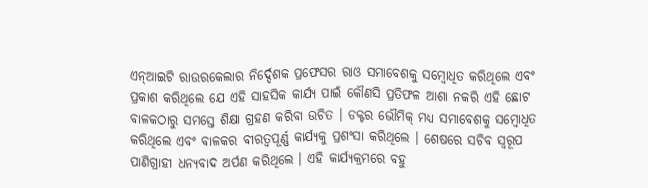ଏନ୍ଆଇଟି ରାଉରକେଲାର ନିର୍ଦ୍ଦେଶକ ପ୍ରଫେସର ରାଓ ସମାବେଶକୁ ସମ୍ବୋଧିତ କରିଥିଲେ ଏବଂ ପ୍ରକାଶ କରିଥିଲେ ଯେ ଏହି ସାହସିକ କାର୍ଯ୍ୟ ପାଇଁ କୌଣସି ପ୍ରତିଫଳ ଆଶା ନକରି ଏହି ଛୋଟ ବାଳକଠାରୁ ସମସ୍ତେ ଶିକ୍ଷା ଗ୍ରହଣ କରିବା ଉଚିତ । ଡକ୍ଟର ଭୌମିକ୍ ମଧ୍ୟ ସମାବେଶକୁ ସମ୍ବୋଧିତ କରିଥିଲେ ଏବଂ ବାଳକର ବୀରତ୍ୱପୂର୍ଣ୍ଣ କାର୍ଯ୍ୟକୁ ପ୍ରଶଂସା କରିଥିଲେ । ଶେଷରେ ସଚିବ ସ୍ୱରୂପ ପାଣିଗ୍ରାହୀ ଧନ୍ୟବାଦ ଅର୍ପଣ କରିଥିଲେ । ଏହି କାର୍ଯ୍ୟକ୍ରମରେ ବହୁ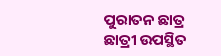ପୁରାତନ ଛାତ୍ର ଛାତ୍ରୀ ଉପସ୍ଥିତ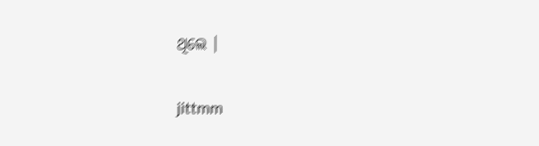ଥିଲେ ।

jittmm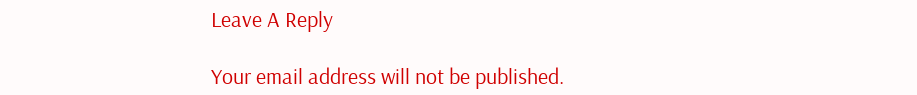Leave A Reply

Your email address will not be published.